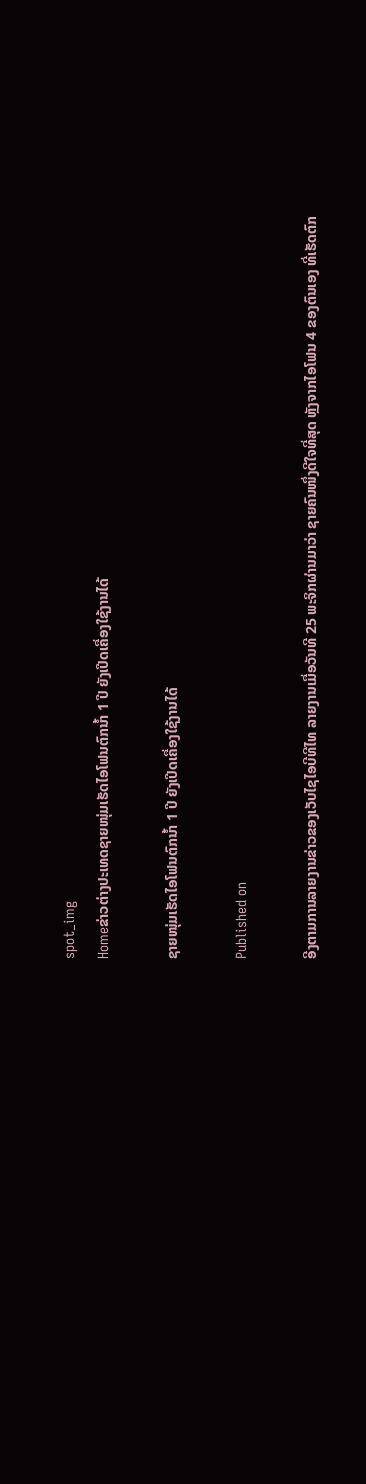spot_img
Homeຂ່າວຕ່າງປະເທດຊາຍໜຸ່ມເຮັດໄອໂຟນຕົກນໍ້າ 1 ປີ ຍັງເປີດເຄື່ອງໃຊ້ງານໄດ້

ຊາຍໜຸ່ມເຮັດໄອໂຟນຕົກນໍ້າ 1 ປີ ຍັງເປີດເຄື່ອງໃຊ້ງານໄດ້

Published on

ອີງຕາມການລາຍງານຂ່າວຂອງເວັບໄຊໄອບີທີໄທ ລາຍງານເມື່ອວັນທີ 25 ພະຈິກຜ່ານມາວ່າ ຊາຍຄົນໜຶ່ງດີໃຈທີ່ສຸດ ຫຼັງຈາກໄອໂຟນ 4 ຂອງຕົນເອງ ທີ່ເຮັດຕົກ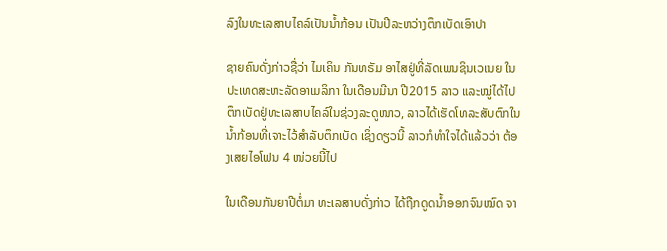ລົງໃນທະເລສາບໄຄລ໌ເປັນນໍ້າກ້ອນ ເປັນປີລະຫວ່າງຕຶກເບັດເອົາປາ

ຊາຍຄົນດັ່ງກ່າວຊື່ວ່າ ໄມເຄິນ ກັນທຣັມ ອາໄສຢູ່ທີ່ລັດເພນຊິນເວເນຍ ໃນປະເທດສະຫະລັດອາເມລິກາ ໃນເດືອນມີນາ ປີ2015 ລາວ ແລະໝູ່ໄດ້ໄປຕຶກເບັດຢູ່ທະເລສາບໄຄລ໌ໃນຊ່ວງລະດູໜາວ, ລາວໄດ້ເຮັດໂທລະສັບຕົກໃນນໍ້າກ້ອນທີ່ເຈາະໄວ້ສຳລັບຕຶກເບັດ ເຊິ່ງດຽວນີ້ ລາວກໍທຳໃຈໄດ້ແລ້ວວ່າ ຕ້ອງເສຍໄອໂຟນ 4 ໜ່ວຍນີ້ໄປ

ໃນເດືອນກັນຍາປີຕໍ່ມາ ທະເລສາບດັ່ງກ່າວ ໄດ້ຖືກດູດນໍ້າອອກຈົນໝົດ ຈາ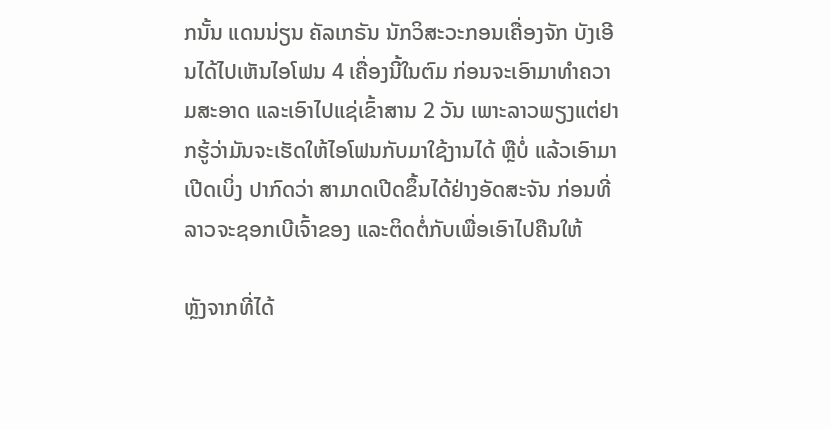ກນັ້ນ ແດນນ່ຽນ ຄັລເກຣັນ ນັກວິສະວະກອນເຄື່ອງຈັກ ບັງເອີນໄດ້ໄປເຫັນໄອໂຟນ 4 ເຄື່ອງນີ້ໃນຕົມ ກ່ອນຈະເອົາມາທຳຄວາມສະອາດ ແລະເອົາໄປແຊ່ເຂົ້າສານ 2 ວັນ ເພາະລາວພຽງແຕ່ຢາກຮູ້ວ່າມັນຈະເຮັດໃຫ້ໄອໂຟນກັບມາໃຊ້ງານໄດ້ ຫຼືບໍ່ ແລ້ວເອົາມາເປີດເບິ່ງ ປາກົດວ່າ ສາມາດເປີດຂຶ້ນໄດ້ຢ່າງອັດສະຈັນ ກ່ອນທີ່ລາວຈະຊອກເບີເຈົ້າຂອງ ແລະຕິດຕໍ່ກັບເພື່ອເອົາໄປຄືນໃຫ້

ຫຼັງຈາກທີ່ໄດ້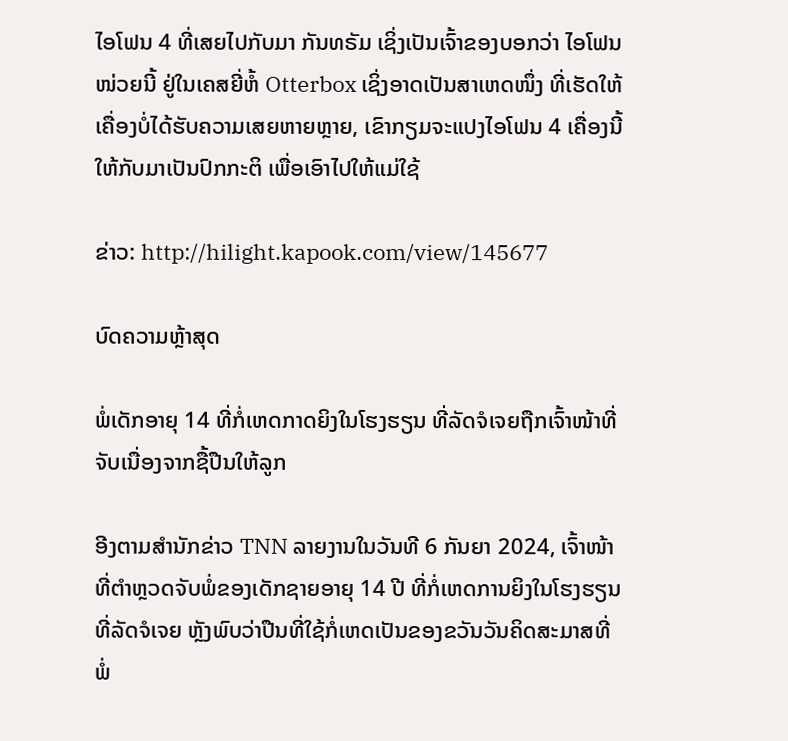ໄອໂຟນ 4 ທີ່ເສຍໄປກັບມາ ກັນທຣັມ ເຊິ່ງເປັນເຈົ້າຂອງບອກວ່າ ໄອໂຟນໜ່ວຍນີ້ ຢູ່ໃນເຄສຍີ່ຫໍ້ Otterbox ເຊິ່ງອາດເປັນສາເຫດໜຶ່ງ ທີ່ເຮັດໃຫ້ເຄື່ອງບໍ່ໄດ້ຮັບຄວາມເສຍຫາຍຫຼາຍ, ເຂົາກຽມຈະແປງໄອໂຟນ 4 ເຄື່ອງນີ້ໃຫ້ກັບມາເປັນປົກກະຕິ ເພື່ອເອົາໄປໃຫ້ແມ່ໃຊ້

ຂ່າວ: http://hilight.kapook.com/view/145677

ບົດຄວາມຫຼ້າສຸດ

ພໍ່ເດັກອາຍຸ 14 ທີ່ກໍ່ເຫດກາດຍິງໃນໂຮງຮຽນ ທີ່ລັດຈໍເຈຍຖືກເຈົ້າໜ້າທີ່ຈັບເນື່ອງຈາກຊື້ປືນໃຫ້ລູກ

ອີງຕາມສຳນັກຂ່າວ TNN ລາຍງານໃນວັນທີ 6 ກັນຍາ 2024, ເຈົ້າໜ້າທີ່ຕຳຫຼວດຈັບພໍ່ຂອງເດັກຊາຍອາຍຸ 14 ປີ ທີ່ກໍ່ເຫດການຍິງໃນໂຮງຮຽນທີ່ລັດຈໍເຈຍ ຫຼັງພົບວ່າປືນທີ່ໃຊ້ກໍ່ເຫດເປັນຂອງຂວັນວັນຄິດສະມາສທີ່ພໍ່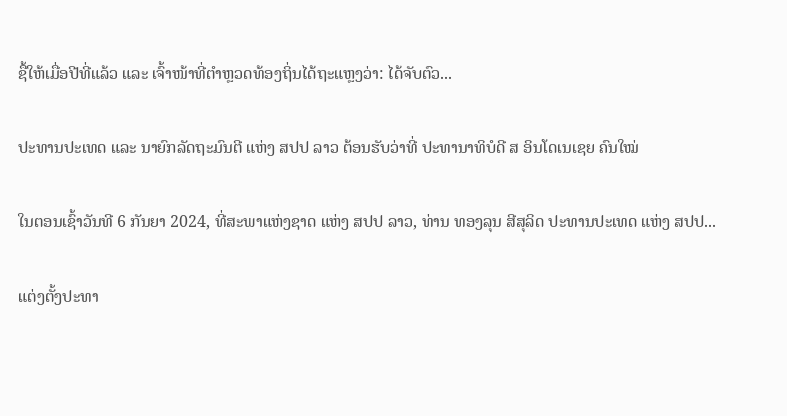ຊື້ໃຫ້ເມື່ອປີທີ່ແລ້ວ ແລະ ເຈົ້າໜ້າທີ່ຕຳຫຼວດທ້ອງຖິ່ນໄດ້ຖະແຫຼງວ່າ: ໄດ້ຈັບຕົວ...

ປະທານປະເທດ ແລະ ນາຍົກລັດຖະມົນຕີ ແຫ່ງ ສປປ ລາວ ຕ້ອນຮັບວ່າທີ່ ປະທານາທິບໍດີ ສ ອິນໂດເນເຊຍ ຄົນໃໝ່

ໃນຕອນເຊົ້າວັນທີ 6 ກັນຍາ 2024, ທີ່ສະພາແຫ່ງຊາດ ແຫ່ງ ສປປ ລາວ, ທ່ານ ທອງລຸນ ສີສຸລິດ ປະທານປະເທດ ແຫ່ງ ສປປ...

ແຕ່ງຕັ້ງປະທາ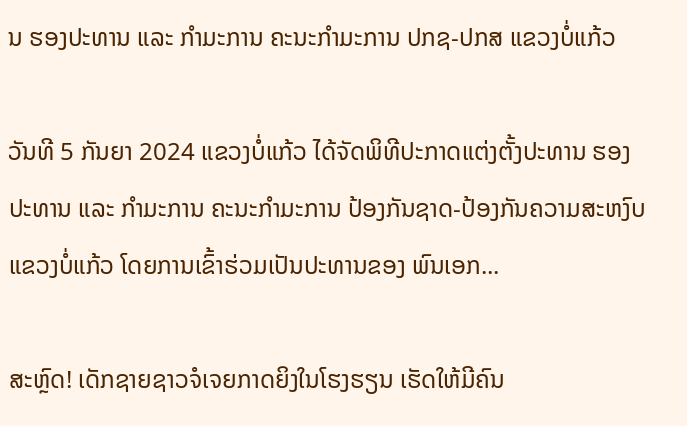ນ ຮອງປະທານ ແລະ ກຳມະການ ຄະນະກຳມະການ ປກຊ-ປກສ ແຂວງບໍ່ແກ້ວ

ວັນທີ 5 ກັນຍາ 2024 ແຂວງບໍ່ແກ້ວ ໄດ້ຈັດພິທີປະກາດແຕ່ງຕັ້ງປະທານ ຮອງປະທານ ແລະ ກຳມະການ ຄະນະກຳມະການ ປ້ອງກັນຊາດ-ປ້ອງກັນຄວາມສະຫງົບ ແຂວງບໍ່ແກ້ວ ໂດຍການເຂົ້າຮ່ວມເປັນປະທານຂອງ ພົນເອກ...

ສະຫຼົດ! ເດັກຊາຍຊາວຈໍເຈຍກາດຍິງໃນໂຮງຮຽນ ເຮັດໃຫ້ມີຄົນ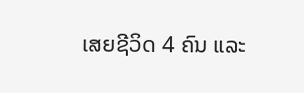ເສຍຊີວິດ 4 ຄົນ ແລະ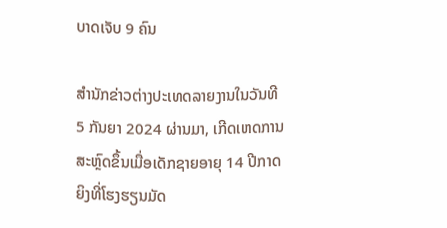ບາດເຈັບ 9 ຄົນ

ສຳນັກຂ່າວຕ່າງປະເທດລາຍງານໃນວັນທີ 5 ກັນຍາ 2024 ຜ່ານມາ, ເກີດເຫດການສະຫຼົດຂຶ້ນເມື່ອເດັກຊາຍອາຍຸ 14 ປີກາດຍິງທີ່ໂຮງຮຽນມັດ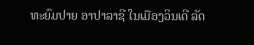ທະຍົມປາຍ ອາປາລາຊີ ໃນເມືອງວິນເດີ ລັດ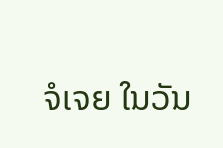ຈໍເຈຍ ໃນວັນ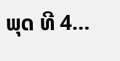ພຸດ ທີ 4...